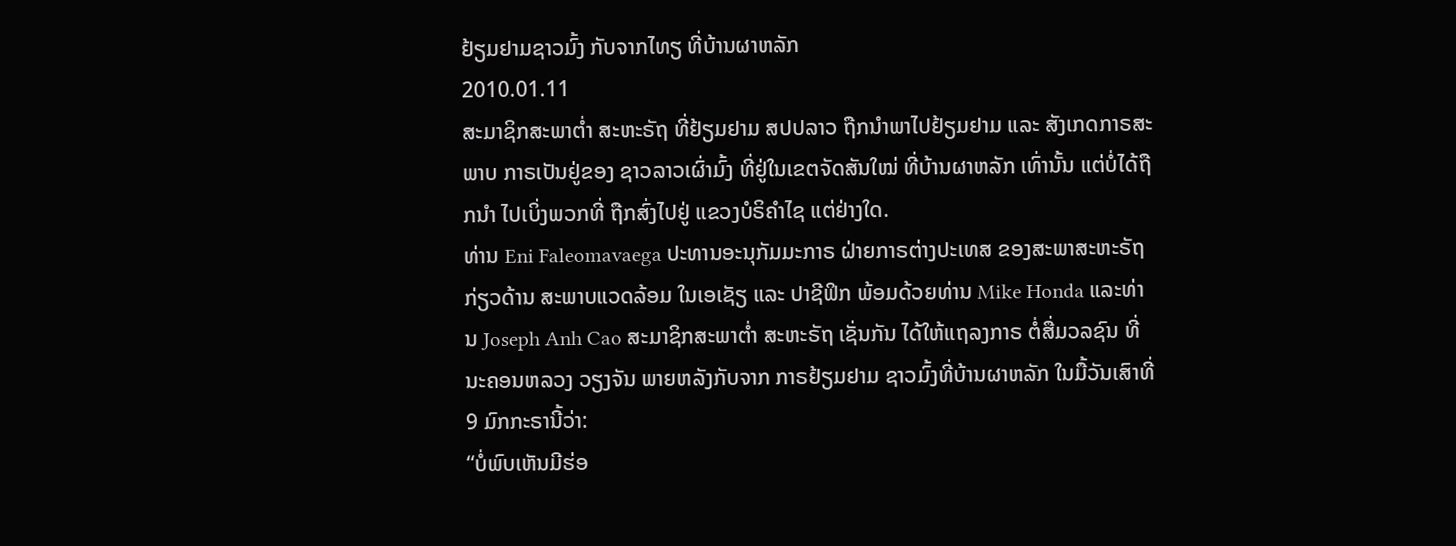ຢ້ຽມຢາມຊາວມົ້ງ ກັບຈາກໄທຽ ທີ່ບ້ານຜາຫລັກ
2010.01.11
ສະມາຊິກສະພາຕໍ່າ ສະຫະຣັຖ ທີ່ຢ້ຽມຢາມ ສປປລາວ ຖືກນຳພາໄປຢ້ຽມຢາມ ແລະ ສັງເກດກາຣສະພາບ ກາຣເປັນຢູ່ຂອງ ຊາວລາວເຜົ່າມົ້ງ ທີ່ຢູ່ໃນເຂຕຈັດສັນໃໝ່ ທີ່ບ້ານຜາຫລັກ ເທົ່ານັ້ນ ແຕ່ບໍ່ໄດ້ຖືກນຳ ໄປເບິ່ງພວກທີ່ ຖືກສົ່ງໄປຢູ່ ແຂວງບໍຣິຄຳໄຊ ແຕ່ຢ່າງໃດ.
ທ່ານ Eni Faleomavaega ປະທານອະນຸກັມມະກາຣ ຝ່າຍກາຣຕ່າງປະເທສ ຂອງສະພາສະຫະຣັຖ ກ່ຽວດ້ານ ສະພາບແວດລ້ອມ ໃນເອເຊັຽ ແລະ ປາຊີຟິກ ພ້ອມດ້ວຍທ່ານ Mike Honda ແລະທ່ານ Joseph Anh Cao ສະມາຊິກສະພາຕໍ່າ ສະຫະຣັຖ ເຊັ່ນກັນ ໄດ້ໃຫ້ແຖລງກາຣ ຕໍ່ສື່ມວລຊົນ ທີ່ນະຄອນຫລວງ ວຽງຈັນ ພາຍຫລັງກັບຈາກ ກາຣຢ້ຽມຢາມ ຊາວມົ້ງທີ່ບ້ານຜາຫລັກ ໃນມື້ວັນເສົາທີ່ 9 ມົກກະຣານີ້ວ່າ:
“ບໍ່ພົບເຫັນມີຮ່ອ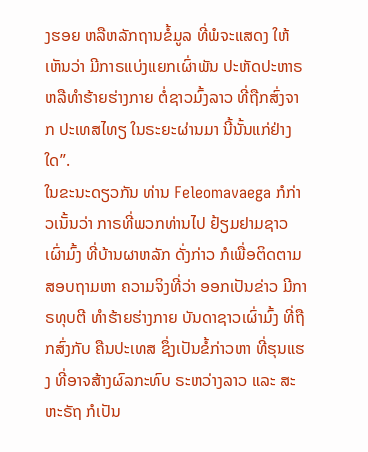ງຮອຍ ຫລືຫລັກຖານຂໍ້ມູລ ທີ່ພໍຈະແສດງ ໃຫ້ເຫັນວ່າ ມີກາຣແບ່ງແຍກເຜົ່າພັນ ປະຫັດປະຫາຣ ຫລືທຳຮ້າຍຮ່າງກາຍ ຕໍ່ຊາວມົ້ງລາວ ທີ່ຖືກສົ່ງຈາກ ປະເທສໄທຽ ໃນຣະຍະຜ່ານມາ ນີ້ນັ້ນແກ່ຢ່າງໃດ”.
ໃນຂະນະດຽວກັນ ທ່ານ Feleomavaega ກໍກ່າວເນັ້ນວ່າ ກາຣທີ່ພວກທ່ານໄປ ຢ້ຽມຢາມຊາວເຜົ່າມົ້ງ ທີ່ບ້ານຜາຫລັກ ດັ່ງກ່າວ ກໍເພື່ອຕິດຕາມ ສອບຖາມຫາ ຄວາມຈິງທີ່ວ່າ ອອກເປັນຂ່າວ ມີກາຣທຸບຕີ ທຳຮ້າຍຮ່າງກາຍ ບັນດາຊາວເຜົ່າມົ້ງ ທີ່ຖືກສົ່ງກັບ ຄືນປະເທສ ຊຶ່ງເປັນຂໍ້ກ່າວຫາ ທີ່ຮຸນແຮງ ທີ່ອາຈສ້າງຜົລກະທົບ ຣະຫວ່າງລາວ ແລະ ສະຫະຣັຖ ກໍເປັນ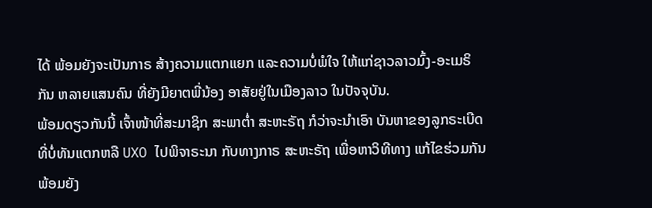ໄດ້ ພ້ອມຍັງຈະເປັນກາຣ ສ້າງຄວາມແຕກແຍກ ແລະຄວາມບໍ່ພໍໃຈ ໃຫ້ແກ່ຊາວລາວມົ້ງ-ອະເມຣິກັນ ຫລາຍແສນຄົນ ທີ່ຍັງມີຍາຕພີ່ນ້ອງ ອາສັຍຢູ່ໃນເມືອງລາວ ໃນປັຈຈຸບັນ.
ພ້ອມດຽວກັນນີ້ ເຈົ້າໜ້າທີ່ສະມາຊິກ ສະພາຕໍ່າ ສະຫະຣັຖ ກໍວ່າຈະນຳເອົາ ບັນຫາຂອງລູກຣະເບີດ ທີ່ບໍ່ທັນແຕກຫລື UXO ໄປພິຈາຣະນາ ກັບທາງກາຣ ສະຫະຣັຖ ເພື່ອຫາວິທີທາງ ແກ້ໄຂຮ່ວມກັນ ພ້ອມຍັງ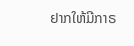ຢາກໃຫ້ມີກາຣ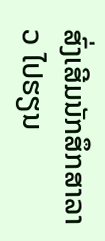ສົ່ງເສີມນັກສຶກສາລາວ ໄປຮຽນ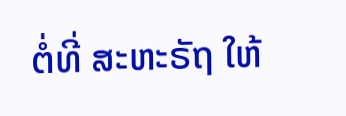ຕໍ່ທີ່ ສະຫະຣັຖ ໃຫ້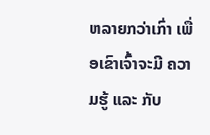ຫລາຍກວ່າເກົ່າ ເພື່ອເຂົາເຈົ້າຈະມີ ຄວາມຮູ້ ແລະ ກັບ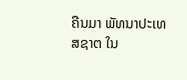ຄືນມາ ພັທນາປະເທສຊາຕ ໃນ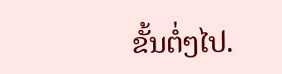ຂັ້ນຕໍ່ໆໄປ.